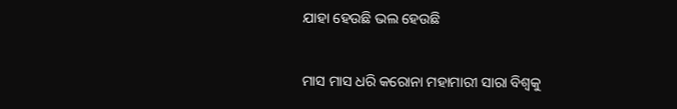ଯାହା ହେଉଛି ଭଲ ହେଉଛି

ମାସ ମାସ ଧରି କରୋନା ମହାମାରୀ ସାରା ବିଶ୍ୱକୁ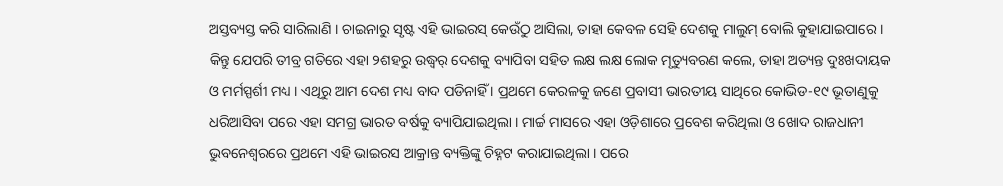ଅସ୍ତବ୍ୟସ୍ତ କରି ସାରିଲାଣି । ଚାଇନାରୁ ସୃଷ୍ଟ ଏହି ଭାଇରସ୍ କେଉଁଠୁ ଆସିଲା, ତାହା କେବଳ ସେହି ଦେଶକୁ ମାଲୁମ୍ ବୋଲି କୁହାଯାଇପାରେ । କିନ୍ତୁ ଯେପରି ତୀବ୍ର ଗତିରେ ଏହା ୨ଶହରୁ ଉଦ୍ଧ୍ୱର୍ ଦେଶକୁ ବ୍ୟାପିବା ସହିତ ଲକ୍ଷ ଲକ୍ଷ ଲୋକ ମୃତ୍ୟୁବରଣ କଲେ, ତାହା ଅତ୍ୟନ୍ତ ଦୁଃଖଦାୟକ ଓ ମର୍ମସ୍ପର୍ଶୀ ମଧ୍ୟ । ଏଥିରୁ ଆମ ଦେଶ ମଧ୍ୟ ବାଦ ପଡିନାହିଁ । ପ୍ରଥମେ କେରଳକୁ ଜଣେ ପ୍ରବାସୀ ଭାରତୀୟ ସାଥିରେ କୋଭିଡ-୧୯ ଭୂତାଣୁକୁ ଧରିଆସିବା ପରେ ଏହା ସମଗ୍ର ଭାରତ ବର୍ଷକୁ ବ୍ୟାପିଯାଇଥିଲା । ମାର୍ଚ୍ଚ ମାସରେ ଏହା ଓଡ଼ିଶାରେ ପ୍ରବେଶ କରିଥିଲା ଓ ଖୋଦ ରାଜଧାନୀ ଭୁବନେଶ୍ୱରରେ ପ୍ରଥମେ ଏହି ଭାଇରସ ଆକ୍ରାନ୍ତ ବ୍ୟକ୍ତିଙ୍କୁ ଚିହ୍ନଟ କରାଯାଇଥିଲା । ପରେ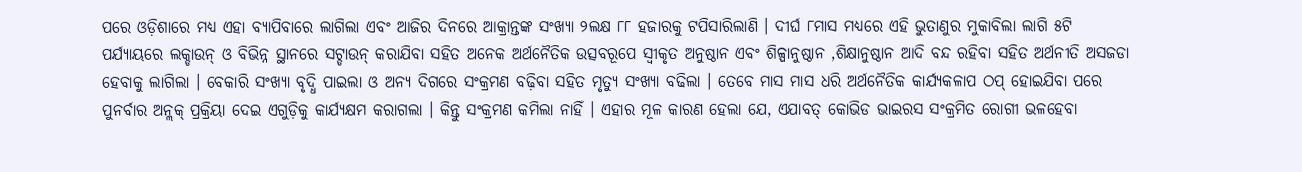ପରେ ଓଡ଼ିଶାରେ ମଧ୍ୟ ଏହା ବ୍ୟାପିବାରେ ଲାଗିଲା ଏବଂ ଆଜିର ଦିନରେ ଆକ୍ରାନ୍ତଙ୍କ ସଂଖ୍ୟା ୨ଲକ୍ଷ ୮୮ ହଜାରକୁ ଟପିସାରିଲାଣି । ଦୀର୍ଘ ୮ମାସ ମଧ୍ୟରେ ଏହି ଭୁତାଣୁର ମୁକାବିଲା ଲାଗି ୫ଟି ପର୍ଯ୍ୟାୟରେ ଲକ୍ଡାଉନ୍ ଓ ବିଭିନ୍ନ ସ୍ଥାନରେ ସଟ୍ଡାଉନ୍ କରାଯିବା ସହିତ ଅନେକ ଅର୍ଥନୈତିକ ଉତ୍ସବରୂପେ ସ୍ୱୀକୃତ ଅନୁଷ୍ଠାନ ଏବଂ ଶିଳ୍ପାନୁଷ୍ଠାନ ,ଶିକ୍ଷାନୁଷ୍ଠାନ ଆଦି ବନ୍ଦ ରହିବା ସହିତ ଅର୍ଥନୀତି ଅସଜଡା ହେବାକୁ ଲାଗିଲା । ବେକାରି ସଂଖ୍ୟା ବୃଦ୍ଧି ପାଇଲା ଓ ଅନ୍ୟ ଦିଗରେ ସଂକ୍ରମଣ ବଢ଼ିବା ସହିତ ମୃତ୍ୟୁ ସଂଖ୍ୟା ବଢିଲା । ତେବେ ମାସ ମାସ ଧରି ଅର୍ଥନୈତିକ କାର୍ଯ୍ୟକଳାପ ଠପ୍ ହୋଇଯିବା ପରେ ପୁନର୍ବାର ଅନ୍ଲକ୍ ପ୍ରକ୍ରିୟା ଦେଇ ଏଗୁଡ଼ିକୁ କାର୍ଯ୍ୟକ୍ଷମ କରାଗଲା । କିନ୍ତୁ ସଂକ୍ରମଣ କମିଲା ନାହିଁ । ଏହାର ମୂଳ କାରଣ ହେଲା ଯେ, ଏଯାବତ୍ କୋଭିଡ ଭାଇରସ ସଂକ୍ରମିତ ରୋଗୀ ଭଳହେବା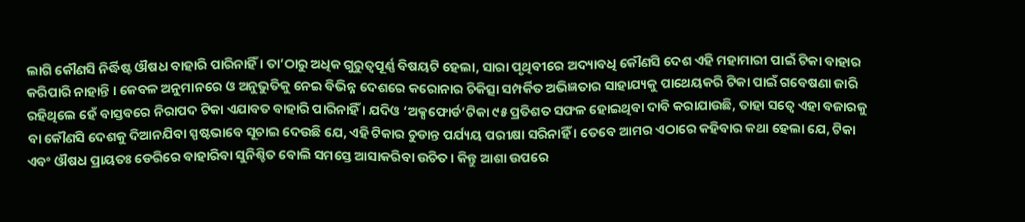ଲାଗି କୌଣସି ନିର୍ଦ୍ଧିଷ୍ଟ ଔଷଧ ବାହାରି ପାରିନାହିଁ । ତା’ଠାରୁ ଅଧିକ ଗୁରୁତ୍ୱପୂର୍ଣ୍ଣ ବିଷୟଟି ହେଲା, ସାରା ପୃଥିବୀରେ ଅଦ୍ୟାବଧି କୌଣସି ଦେଶ ଏହି ମହାମାରୀ ପାଇଁ ଟିକା ବାହାର କରିପାରି ନାହାନ୍ତି । କେବଳ ଅନୁମାନରେ ଓ ଅନୁଭୁତିକୁ ନେଇ ବିଭିନ୍ନ ଦେଶରେ କରୋନାର ଚିକିତ୍ସା ସମ୍ପର୍କିତ ଅଭିଜ୍ଞତାର ସାହାଯ୍ୟକୁ ପାଥେୟକରି ଟିକା ପାଇଁ ଗବେଷଣା ଜାରି ରହିଥିଲେ ହେଁ ବାସ୍ତବରେ ନିରାପଦ ଟିକା ଏଯାବତ ବାହାରି ପାରିନାହିଁ । ଯଦିଓ ‘ଅକ୍ସଫୋର୍ଡ’ଟିକା ୯୫ ପ୍ରତିଶତ ସଫଳ ହୋଇଥିବା ଦାବି କରାଯାଉଛି, ତାହା ସତ୍ୱେ ଏହା ବଜାରକୁ ବା କୌଣସି ଦେଶକୁ ଦିଆନଯିବା ସ୍ପଷ୍ଟଭାବେ ସୂଚାଇ ଦେଉଛି ଯେ, ଏହି ଟିକାର ଚୁଡାନ୍ତ ପର୍ଯ୍ୟୟ ପରୀକ୍ଷା ସରିନାହିଁ । ତେବେ ଆମର ଏଠାରେ କହିବାର କଥା ହେଲା ଯେ, ଟିକା ଏବଂ ଔଷଧ ପ୍ରାୟତଃ ଡେରିରେ ବାହାରିବା ସୁନିଶ୍ଚିତ ବୋଲି ସମସ୍ତେ ଆସାକରିବା ଉଚିତ । କିନ୍ତୁ ଆଶା ଉପରେ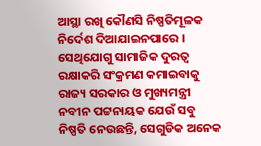ଆସ୍ଥା ରଖି କୌଣସି ନିଷ୍ପତିମୂଳକ ନିର୍ଦେଶ ଦିଆଯାଇନପାରେ । ସେଥିଯୋଗୁ ସାମାଜିକ ଦୁରତ୍ୱ ରକ୍ଷାକରି ସଂକ୍ରମଣ କମାଇବାକୁ ରାଜ୍ୟ ସରକାର ଓ ମୁଖ୍ୟମନ୍ତ୍ରୀ ନବୀନ ପଟ୍ଟନାୟକ ଯେଉଁ ସବୁ ନିଷ୍ପତି ନେଉଛନ୍ତି, ସେଗୁଡିକ ଅନେକ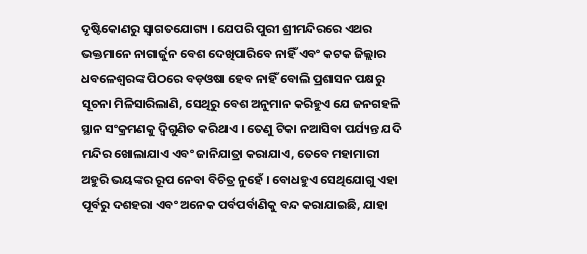ଦୃଷ୍ଟିକୋଣରୁ ସ୍ୱାଗତଯୋଗ୍ୟ । ଯେପରି ପୁରୀ ଶ୍ରୀମନ୍ଦିରରେ ଏଥର ଭକ୍ତମାନେ ନାଗାର୍ଜୁନ ବେଶ ଦେଖିପାରିବେ ନାହିଁ ଏବଂ କଟକ ଜିଲ୍ଲାର ଧବଳେଶ୍ୱରଙ୍କ ପିଠରେ ବଡ଼ଓଷା ହେବ ନାହିଁ ବୋଲି ପ୍ରଶାସନ ପକ୍ଷରୁ ସୂଚନା ମିଳିସାରିଲାଣି, ସେଥିରୁ ବେଶ ଅନୁମାନ କରିହୁଏ ଯେ ଜନଗହଳି ସ୍ଥାନ ସଂକ୍ରମଣକୁ ଦ୍ୱିଗୁଣିତ କରିଥାଏ । ତେଣୁ ଟିକା ନଆସିବା ପର୍ଯ୍ୟନ୍ତ ଯଦି ମନ୍ଦିର ଖୋଲାଯାଏ ଏବଂ ଜାନିଯାତ୍ରା କରାଯାଏ, ତେବେ ମହାମାରୀ ଅହୁରି ଭୟଙ୍କର ରୂପ ନେବା ବିଚିତ୍ର ନୁହେଁ । ବୋଧହୁଏ ସେଥିଯୋଗୁ ଏହା ପୂର୍ବରୁ ଦଶହରା ଏବଂ ଅନେକ ପର୍ବପର୍ବାଣିକୁ ବନ୍ଦ କରାଯାଇଛି, ଯାହା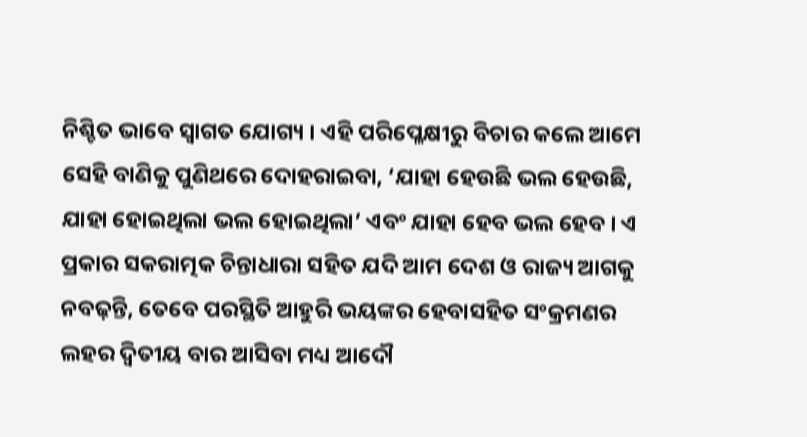ନିଶ୍ଚିତ ଭାବେ ସ୍ୱାଗତ ଯୋଗ୍ୟ । ଏହି ପରିପ୍ଳେକ୍ଷୀରୁ ବିଚାର କଲେ ଆମେ ସେହି ବାଣିକୁ ପୁଣିଥରେ ଦୋହରାଇବା, ‘ଯାହା ହେଉଛି ଭଲ ହେଉଛି, ଯାହା ହୋଇଥିଲା ଭଲ ହୋଇଥିଲା’ ଏବଂ ଯାହା ହେବ ଭଲ ହେବ । ଏ ପ୍ରକାର ସକରାତ୍ମକ ଚିନ୍ତାଧାରା ସହିତ ଯଦି ଆମ ଦେଶ ଓ ରାଜ୍ୟ ଆଗକୁ ନବଢ଼ନ୍ତି, ତେବେ ପରସ୍ଥିତି ଆହୁରି ଭୟଙ୍କର ହେବାସହିତ ସଂକ୍ରମଣର ଲହର ଦ୍ୱିତୀୟ ବାର ଆସିବା ମଧ୍ୟ ଆଦୌ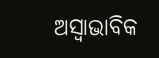ଅସ୍ୱାଭାବିକ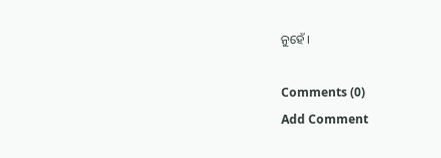ନୁହେଁ ।

Comments (0)
Add Comment